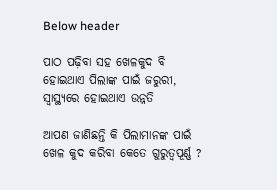Below header

ପାଠ ପଢ଼ିବା ସହ ଖେଳକୁଦ ବି ହୋଇଥାଏ ପିଲାଙ୍କ ପାଇଁ ଜରୁରୀ, ସ୍ୱାସ୍ଥ୍ୟରେ ହୋଇଥାଏ ଉନ୍ନତି

ଆପଣ ଜାଣିଛନ୍ତି କି ପିଲାମାନଙ୍କ ପାଇଁ ଖେଳ କୁଦ କରିବା କେତେ ଗୁରୁତ୍ୱପୂର୍ଣ୍ଣ ?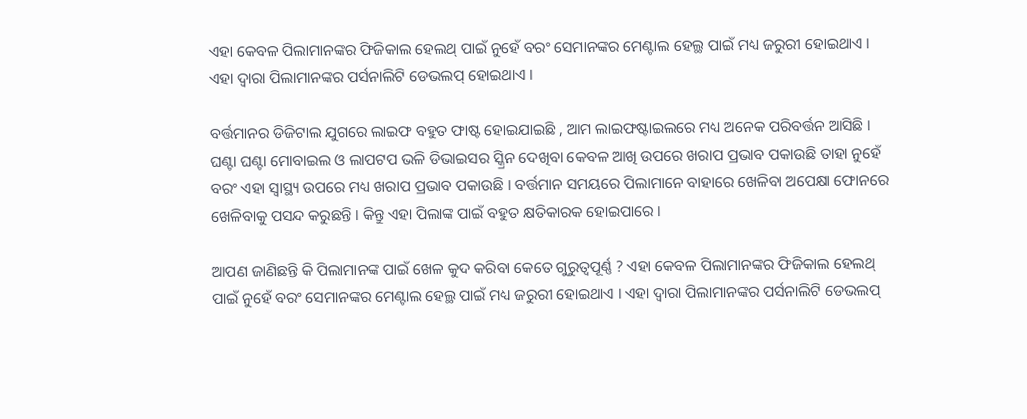ଏହା କେବଳ ପିଲାମାନଙ୍କର ଫିଜିକାଲ ହେଲଥ୍‌ ପାଇଁ ନୁହେଁ ବରଂ ସେମାନଙ୍କର ମେଣ୍ଟାଲ ହେଲ୍ଥ ପାଇଁ ମଧ୍ୟ ଜରୁରୀ ହୋଇଥାଏ । ଏହା ଦ୍ୱାରା ପିଲାମାନଙ୍କର ପର୍ସନାଲିଟି ଡେଭଲପ୍‌ ହୋଇଥାଏ ।

ବର୍ତ୍ତମାନର ଡିଜିଟାଲ ଯୁଗରେ ଲାଇଫ ବହୁତ ଫାଷ୍ଟ ହୋଇଯାଇଛି , ଆମ ଲାଇଫଷ୍ଟାଇଲରେ ମଧ୍ୟ ଅନେକ ପରିବର୍ତ୍ତନ ଆସିଛି । ଘଣ୍ଟା ଘଣ୍ଟା ମୋବାଇଲ ଓ ଲାପଟପ ଭଳି ଡିଭାଇସର ସ୍କ୍ରିନ ଦେଖିବା କେବଳ ଆଖି ଉପରେ ଖରାପ ପ୍ରଭାବ ପକାଉଛି ତାହା ନୁହେଁ ବରଂ ଏହା ସ୍ୱାସ୍ଥ୍ୟ ଉପରେ ମଧ୍ୟ ଖରାପ ପ୍ରଭାବ ପକାଉଛି । ବର୍ତ୍ତମାନ ସମୟରେ ପିଲାମାନେ ବାହାରେ ଖେଳିବା ଅପେକ୍ଷା ଫୋନରେ ଖେଳିବାକୁ ପସନ୍ଦ କରୁଛନ୍ତି । କିନ୍ତୁ ଏହା ପିଲାଙ୍କ ପାଇଁ ବହୁତ କ୍ଷତିକାରକ ହୋଇପାରେ ।

ଆପଣ ଜାଣିଛନ୍ତି କି ପିଲାମାନଙ୍କ ପାଇଁ ଖେଳ କୁଦ କରିବା କେତେ ଗୁରୁତ୍ୱପୂର୍ଣ୍ଣ ? ଏହା କେବଳ ପିଲାମାନଙ୍କର ଫିଜିକାଲ ହେଲଥ୍‌ ପାଇଁ ନୁହେଁ ବରଂ ସେମାନଙ୍କର ମେଣ୍ଟାଲ ହେଲ୍ଥ ପାଇଁ ମଧ୍ୟ ଜରୁରୀ ହୋଇଥାଏ । ଏହା ଦ୍ୱାରା ପିଲାମାନଙ୍କର ପର୍ସନାଲିଟି ଡେଭଲପ୍‌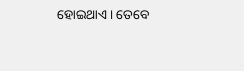ହୋଇଥାଏ । ତେବେ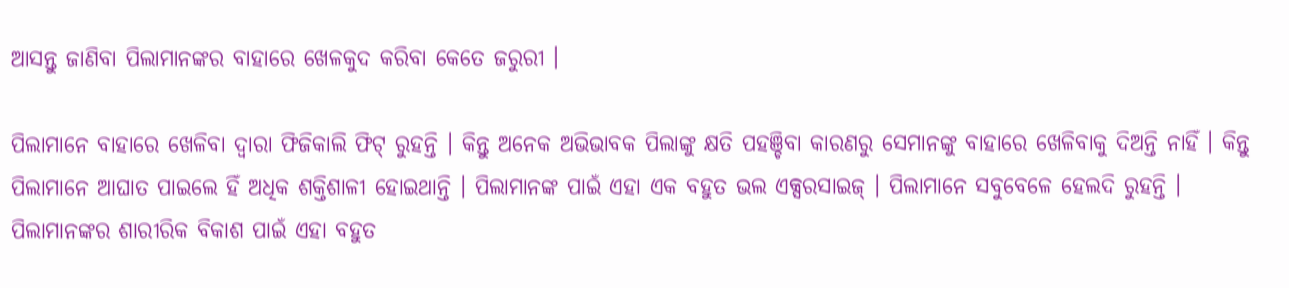ଆସନ୍ତୁ ଜାଣିବା ପିଲାମାନଙ୍କର ବାହାରେ ଖେଳକୁଦ କରିବା କେତେ ଜରୁରୀ ।

ପିଲାମାନେ ବାହାରେ ଖେଳିବା ଦ୍ୱାରା ଫିଜିକାଲି ଫିଟ୍ ରୁହନ୍ତି । କିନ୍ତୁ ଅନେକ ଅଭିଭାବକ ପିଲାଙ୍କୁ କ୍ଷତି ପହଞ୍ଚିବା କାରଣରୁ ସେମାନଙ୍କୁ ବାହାରେ ଖେଳିବାକୁ ଦିଅନ୍ତି ନାହିଁ । କିନ୍ତୁ ପିଲାମାନେ ଆଘାତ ପାଇଲେ ହିଁ ଅଧିକ ଶକ୍ତିଶାଳୀ ହୋଇଥାନ୍ତି । ପିଲାମାନଙ୍କ ପାଇଁ ଏହା ଏକ ବହୁତ ଭଲ ଏକ୍ସରସାଇଜ୍‌ । ପିଲାମାନେ ସବୁବେଳେ ହେଲଦି ରୁହନ୍ତି । ପିଲାମାନଙ୍କର ଶାରୀରିକ ବିକାଶ ପାଇଁ ଏହା ବହୁତ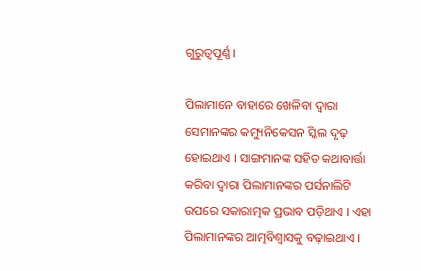ଗୁରୁତ୍ୱପୂର୍ଣ୍ଣ ।

ପିଲାମାନେ ବାହାରେ ଖେଳିବା ଦ୍ୱାରା ସେମାନଙ୍କର କମ୍ୟୁନିକେସନ ସ୍କିଲ ଦୃଢ଼ ହୋଇଥାଏ । ସାଙ୍ଗମାନଙ୍କ ସହିତ କଥାବାର୍ତ୍ତା କରିବା ଦ୍ୱାରା ପିଲାମାନଙ୍କର ପର୍ସନାଲିଟି ଉପରେ ସକାରାତ୍ମକ ପ୍ରଭାବ ପଡ଼ିଥାଏ । ଏହା ପିଲାମାନଙ୍କର ଆତ୍ମବିଶ୍ୱାସକୁ ବଢ଼ାଇଥାଏ ।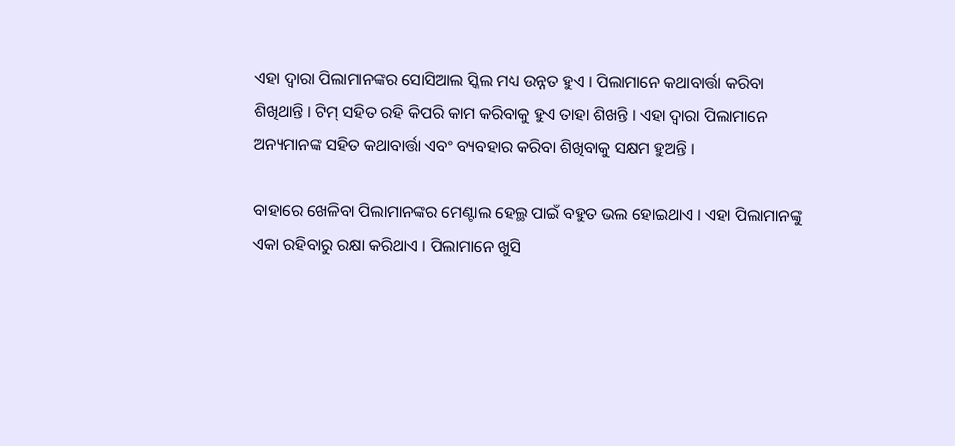ଏହା ଦ୍ୱାରା ପିଲାମାନଙ୍କର ସୋସିଆଲ ସ୍କିଲ ମଧ୍ୟ ଉନ୍ନତ ହୁଏ । ପିଲାମାନେ କଥାବାର୍ତ୍ତା କରିବା ଶିଖିଥାନ୍ତି । ଟିମ୍‌ ସହିତ ରହି କିପରି କାମ କରିବାକୁ ହୁଏ ତାହା ଶିଖନ୍ତି । ଏହା ଦ୍ୱାରା ପିଲାମାନେ ଅନ୍ୟମାନଙ୍କ ସହିତ କଥାବାର୍ତ୍ତା ଏବଂ ବ୍ୟବହାର କରିବା ଶିଖିବାକୁ ସକ୍ଷମ ହୁଅନ୍ତି ।

ବାହାରେ ଖେଳିବା ପିଲାମାନଙ୍କର ମେଣ୍ଟାଲ ହେଲ୍ଥ ପାଇଁ ବହୁତ ଭଲ ହୋଇଥାଏ । ଏହା ପିଲାମାନଙ୍କୁ ଏକା ରହିବାରୁ ରକ୍ଷା କରିଥାଏ । ପିଲାମାନେ ଖୁସି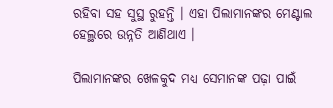ରହିବା ସହ ସୁସ୍ଥ ରୁହନ୍ତି । ଏହା ପିଲାମାନଙ୍କର ମେଣ୍ଟାଲ ହେଲ୍ଥରେ ଉନ୍ନତି ଆଣିଥାଏ ।

ପିଲାମାନଙ୍କର ଖେଳକୁଦ ମଧ୍ୟ ସେମାନଙ୍କ ପଢ଼ା ପାଇଁ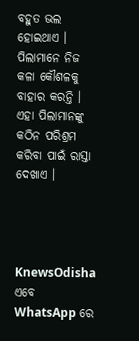ବହୁତ ଭଲ ହୋଇଥାଏ । ପିଲାମାନେ ନିଜ କଳା କୌଶଳକୁ ବାହାର କରନ୍ତି । ଏହା ପିଲାମାନଙ୍କୁ କଠିନ ପରିଶ୍ରମ କରିବା ପାଇଁ ରାସ୍ତା ଦେଖାଏ ।




KnewsOdisha ଏବେ WhatsApp ରେ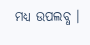ମଧ୍ୟ ଉପଲବ୍ଧ ।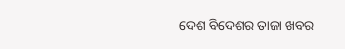ଦେଶ ବିଦେଶର ତାଜା ଖବର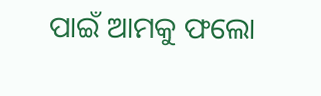ପାଇଁ ଆମକୁ ଫଲୋ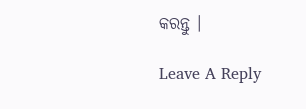କରନ୍ତୁ ।

Leave A Reply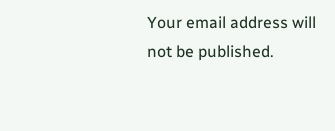Your email address will not be published.